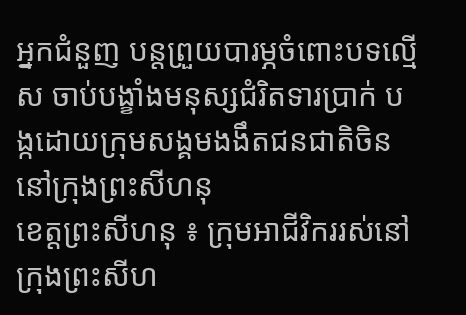អ្នកជំនួញ បន្តព្រួយបារម្ភចំពោះបទល្មើស ចាប់បង្ខាំងមនុស្សជំរិតទារប្រាក់ បង្កដោយក្រុមសង្គមងងឹតជនជាតិចិន នៅក្រុងព្រះសីហនុ
ខេត្តព្រះសីហនុ ៖ ក្រុមអាជីវិកររស់នៅក្រុងព្រះសីហ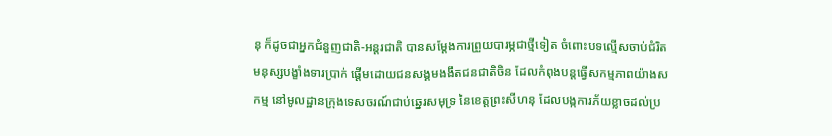នុ ក៏ដូចជាអ្នកជំនួញជាតិ-អន្តរជាតិ បានសម្តែងការព្រួយបារម្ភជាថ្មីទៀត ចំពោះបទល្មើសចាប់ជំរិតមនុស្សបង្ខាំងទារប្រាក់ ផ្តើមដោយជនសង្គមងងឹតជនជាតិចិន ដែលកំពុងបន្តធ្វើសកម្មភាពយ៉ាងសកម្ម នៅមូលដ្ឋានក្រុងទេសចរណ៍ជាប់ឆ្នេរសមុទ្រ នៃខេត្តព្រះសីហនុ ដែលបង្កការភ័យខ្លាចដល់ប្រ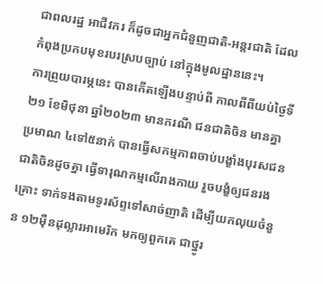ជាពលរដ្ឋ អាជីវករ ក៏ដូចជាអ្នកជំនួញជាតិ-អន្តរជាតិ ដែលកំពុងប្រកបមុខរបរស្របច្បាប់ នៅក្នុងមូលដ្ឋាននេះ។
ការព្រួយបារម្ភនេះ បានកើតឡើងបន្ទាប់ពី កាលពីពីយប់ថ្ងៃទី២១ ខែមិថុនា ឆ្នាំ២០២៣ មានករណី ជនជាតិចិន មានគ្នាប្រមាណ ៤ទៅ៥នាក់ បានធ្វើសកម្មភាពចាប់បង្ខាំងបុរសជនជាតិចិនដូចគ្នា ធ្វើទារុណកម្មលើរាងកាយ រួចបង្ខំឲ្យជនរងគ្រោះ ទាក់ទងតាមទូរស័ព្ទទៅសាច់ញាតិ ដើម្បីយកលុយចំនួន ១២ម៉ឺនដុល្លារអាមេរិក មកឲ្យពួកគេ ជាថ្នូរ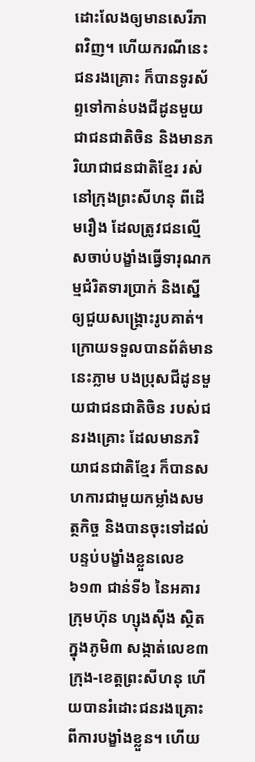ដោះលែងឲ្យមានសេរីភាពវិញ។ ហើយករណីនេះ ជនរងគ្រោះ ក៏បានទូរស័ព្ទទៅកាន់បងជីដូនមួយជាជនជាតិចិន និងមានភរិយាជាជនជាតិខ្មែរ រស់នៅក្រុងព្រះសីហនុ ពីដើមរឿង ដែលត្រូវជនល្មើសចាប់បង្ខាំងធ្វើទារុណកម្មជំរិតទារប្រាក់ និងស្នើឲ្យជួយសង្គ្រោះរូបគាត់។ ក្រោយទទួលបានព័ត៌មាននេះភ្លាម បងប្រុសជីដូនមួយជាជនជាតិចិន របស់ជនរងគ្រោះ ដែលមានភរិយាជនជាតិខ្មែរ ក៏បានសហការជាមួយកម្លាំងសមត្ថកិច្ច និងបានចុះទៅដល់បន្ទប់បង្ខាំងខ្លួនលេខ៦១៣ ជាន់ទី៦ នៃអគារក្រុមហ៊ុន ហ្សុងស៊ីង ស្ថិតក្នុងភូមិ៣ សង្កាត់លេខ៣ ក្រុង-ខេត្តព្រះសីហនុ ហើយបានរំដោះជនរងគ្រោះ ពីការបង្ខាំងខ្លួន។ ហើយ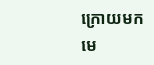ក្រោយមក មេ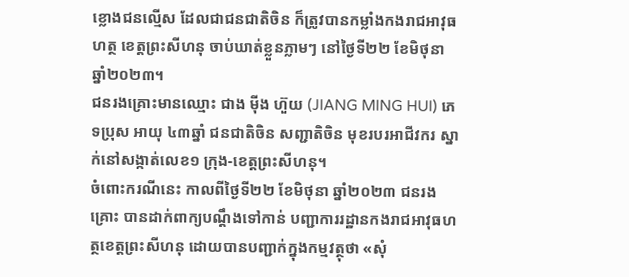ខ្លោងជនល្មើស ដែលជាជនជាតិចិន ក៏ត្រូវបានកម្លាំងកងរាជអាវុធហត្ថ ខេត្តព្រះសីហនុ ចាប់ឃាត់ខ្លួនភ្លាមៗ នៅថ្ងៃទី២២ ខែមិថុនា ឆ្នាំ២០២៣។
ជនរងគ្រោះមានឈ្មោះ ជាង ម៉ីង ហ៊ួយ (JIANG MING HUI) ភេទប្រុស អាយុ ៤៣ឆ្នាំ ជនជាតិចិន សញ្ជាតិចិន មុខរបរអាជីវករ ស្នាក់នៅសង្កាត់លេខ១ ក្រុង-ខេត្តព្រះសីហនុ។
ចំពោះករណីនេះ កាលពីថ្ងៃទី២២ ខែមិថុនា ឆ្នាំ២០២៣ ជនរងគ្រោះ បានដាក់ពាក្យបណ្ដឹងទៅកាន់ បញ្ជាការរដ្ឋានកងរាជអាវុធហត្ថខេត្តព្រះសីហនុ ដោយបានបញ្ជាក់ក្នុងកម្មវត្ថុថា «សុំ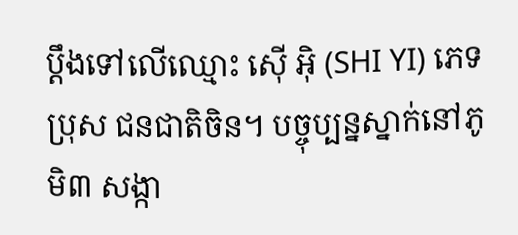ប្ដឹងទៅលើឈ្មោះ ស៊ើ អ៊ិ (SHI YI) ភេទប្រុស ជនជាតិចិន។ បច្ចុប្បន្នស្នាក់នៅភូមិ៣ សង្កា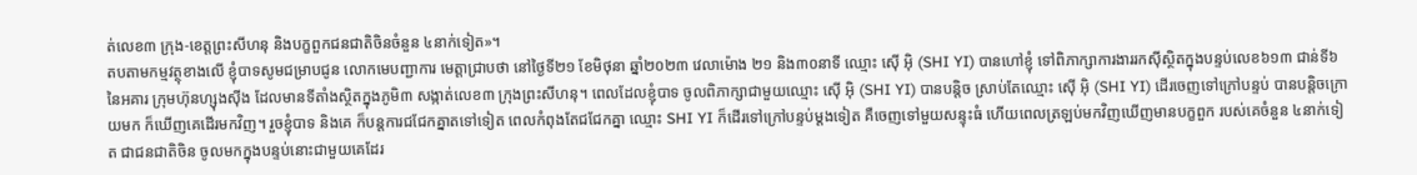ត់លេខ៣ ក្រុង-ខេត្តព្រះសីហនុ និងបក្ខពួកជនជាតិចិនចំនួន ៤នាក់ទៀត»។
តបតាមកម្មវត្ថុខាងលើ ខ្ញុំបាទសូមជម្រាបជូន លោកមេបញ្ជាការ មេត្តាជ្រាបថា នៅថ្ងៃទី២១ ខែមិថុនា ឆ្នាំ២០២៣ វេលាម៉ោង ២១ និង៣០នាទី ឈ្មោះ ស៊ើ អ៊ិ (SHI YI) បានហៅខ្ញុំ ទៅពិភាក្សាការងាររកស៊ីស្ថិតក្នុងបន្ទប់លេខ៦១៣ ជាន់ទី៦ នៃអគារ ក្រុមហ៊ុនហ្សុងស៊ីង ដែលមានទីតាំងស្ថិតក្នុងភូមិ៣ សង្កាត់លេខ៣ ក្រុងព្រះសីហនុ។ ពេលដែលខ្ញុំបាទ ចូលពិភាក្សាជាមួយឈ្មោះ ស៊ើ អ៊ិ (SHI YI) បានបន្ដិច ស្រាប់តែឈ្មោះ ស៊ើ អ៊ិ (SHI YI) ដើរចេញទៅក្រៅបន្ទប់ បានបន្តិចក្រោយមក ក៏ឃើញគេដើរមកវិញ។ រួចខ្ញុំបាទ និងគេ ក៏បន្តការជជែកគ្នាតទៅទៀត ពេលកំពុងតែជជែកគ្នា ឈ្មោះ SHI YI ក៏ដើរទៅក្រៅបន្ទប់ម្ដងទៀត គឺចេញទៅមួយសន្ទុះធំ ហើយពេលត្រឡប់មកវិញឃើញមានបក្ខពួក របស់គេចំនួន ៤នាក់ទៀត ជាជនជាតិចិន ចូលមកក្នុងបន្ទប់នោះជាមួយគេដែរ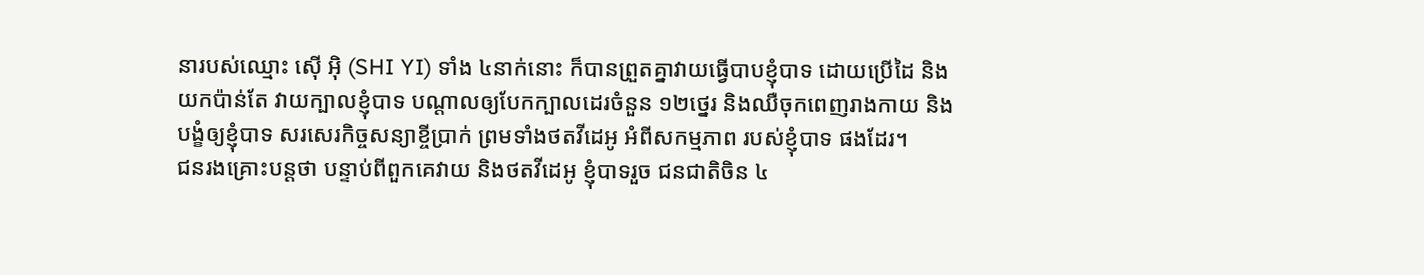នារបស់ឈ្មោះ ស៊ើ អ៊ិ (SHI YI) ទាំង ៤នាក់នោះ ក៏បានព្រួតគ្នាវាយធ្វើបាបខ្ញុំបាទ ដោយប្រើដៃ និងយកប៉ាន់តែ វាយក្បាលខ្ញុំបាទ បណ្ដាលឲ្យបែកក្បាលដេរចំនួន ១២ថ្នេរ និងឈឺចុកពេញរាងកាយ និងបង្ខំឲ្យខ្ញុំបាទ សរសេរកិច្ចសន្យាខ្ចីប្រាក់ ព្រមទាំងថតវីដេអូ អំពីសកម្មភាព របស់ខ្ញុំបាទ ផងដែរ។
ជនរងគ្រោះបន្តថា បន្ទាប់ពីពួកគេវាយ និងថតវីដេអូ ខ្ញុំបាទរួច ជនជាតិចិន ៤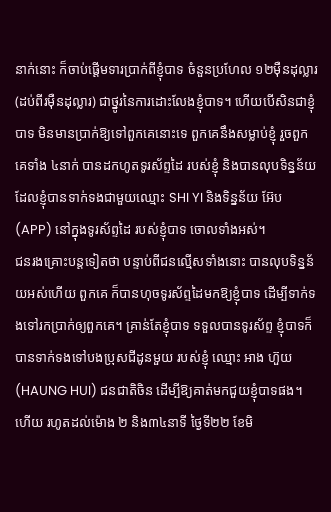នាក់នោះ ក៏ចាប់ផ្ដើមទារប្រាក់ពីខ្ញុំបាទ ចំនួនប្រហែល ១២ម៉ឺនដុល្លារ (ដប់ពីរម៉ឺនដុល្លារ) ជាថ្នូរនៃការដោះលែងខ្ញុំបាទ។ ហើយបើសិនជាខ្ញុំបាទ មិនមានប្រាក់ឱ្យទៅពួកគេនោះទេ ពួកគេនឹងសម្លាប់ខ្ញុំ រួចពួកគេទាំង ៤នាក់ បានដកហូតទូរស័ព្ទដៃ របស់ខ្ញុំ និងបានលុបទិន្នន័យ ដែលខ្ញុំបានទាក់ទងជាមួយឈ្មោះ SHI YI និងទិន្នន័យ អ៊ែប (APP) នៅក្នុងទូរស័ព្ទដៃ របស់ខ្ញុំបាទ ចោលទាំងអស់។
ជនរងគ្រោះបន្តទៀតថា បន្ទាប់ពីជនល្មើសទាំងនោះ បានលុបទិន្នន័យអស់ហើយ ពួកគេ ក៏បានហុចទូរស័ព្ទដៃមកឱ្យខ្ញុំបាទ ដើម្បីទាក់ទងទៅរកប្រាក់ឲ្យពួកគេ។ គ្រាន់តែខ្ញុំបាទ ទទួលបានទូរស័ព្ទ ខ្ញុំបាទក៏បានទាក់ទងទៅបងប្រុសជីដូនមួយ របស់ខ្ញុំ ឈ្មោះ អាង ហ៊ួយ (HAUNG HUI) ជនជាតិចិន ដើម្បីឱ្យគាត់មកជួយខ្ញុំបាទផង។ ហើយ រហូតដល់ម៉ោង ២ និង៣៤នាទី ថ្ងៃទី២២ ខែមិ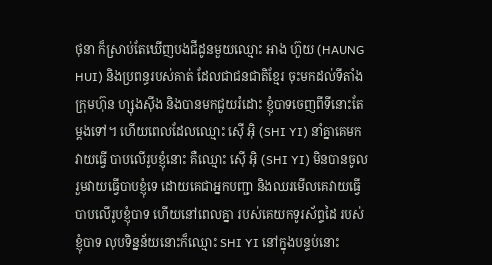ថុនា ក៏ស្រាប់តែឃើញបងជីដូនមួយឈ្មោះ អាង ហ៊ួយ (HAUNG HUI) និងប្រពន្ធរបស់គាត់ ដែលជាជនជាតិខ្មែរ ចុះមកដល់ទីតាំង ក្រុមហ៊ុន ហ្សុងស៊ីង និងបានមកជួយរំដោះ ខ្ញុំបាទចេញពីទីនោះតែម្ដងទៅ។ ហើយពេលដែលឈ្មោះ ស៊ើ អ៊ិ (SHI YI) នាំគ្នាគេមកវាយធ្វើ បាបលើរូបខ្ញុំនោះ គឺឈ្មោះ ស៊ើ អ៊ិ (SHI YI) មិនបានចូលរួមវាយធ្វើបាបខ្ញុំទេ ដោយគេជាអ្នកបញ្ជា និងឈរមើលគេវាយធ្វើបាបលើរូបខ្ញុំបាទ ហើយនៅពេលគ្នា របស់គេយកទូរស័ព្ទដៃ របស់ខ្ញុំបាទ លុបទិន្នន័យនោះក៏ឈ្មោះ SHI YI នៅក្នុងបន្ទប់នោះ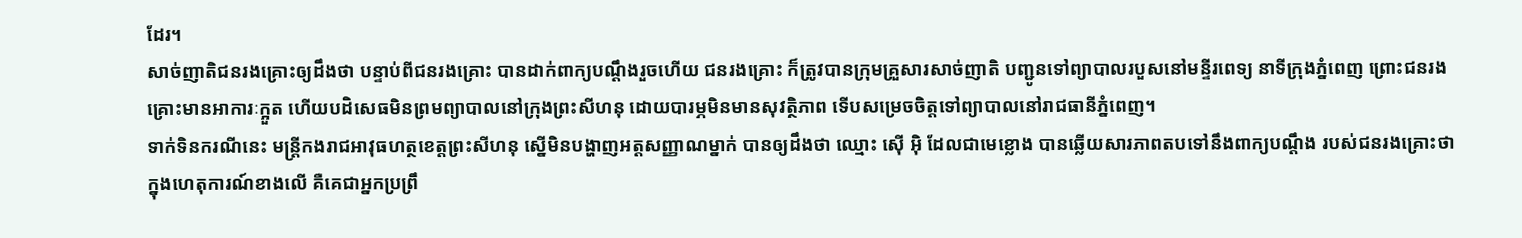ដែរ។
សាច់ញាតិជនរងគ្រោះឲ្យដឹងថា បន្ទាប់ពីជនរងគ្រោះ បានដាក់ពាក្យបណ្ដឹងរួចហើយ ជនរងគ្រោះ ក៏ត្រូវបានក្រុមគ្រួសារសាច់ញាតិ បញ្ជូនទៅព្យាបាលរបួសនៅមន្ទីរពេទ្យ នាទីក្រុងភ្នំពេញ ព្រោះជនរងគ្រោះមានអាការៈក្អួត ហើយបដិសេធមិនព្រមព្យាបាលនៅក្រុងព្រះសីហនុ ដោយបារម្ភមិនមានសុវត្ថិភាព ទើបសម្រេចចិត្តទៅព្យាបាលនៅរាជធានីភ្នំពេញ។
ទាក់ទិនករណីនេះ មន្រ្តីកងរាជអាវុធហត្ថខេត្តព្រះសីហនុ ស្នើមិនបង្ហាញអត្តសញ្ញាណម្នាក់ បានឲ្យដឹងថា ឈ្មោះ ស៊ើ អ៊ិ ដែលជាមេខ្លោង បានឆ្លើយសារភាពតបទៅនឹងពាក្យបណ្ដឹង របស់ជនរងគ្រោះថា ក្នុងហេតុការណ៍ខាងលើ គឺគេជាអ្នកប្រព្រឹ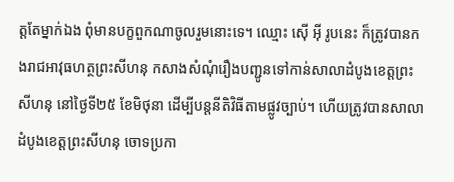ត្តតែម្នាក់ឯង ពុំមានបក្ខពួកណាចូលរួមនោះទេ។ ឈ្មោះ ស៊ើ អ៊ី រូបនេះ ក៏ត្រូវបានកងរាជអាវុធហត្ថព្រះសីហនុ កសាងសំណុំរឿងបញ្ជូនទៅកាន់សាលាដំបូងខេត្តព្រះសីហនុ នៅថ្ងៃទី២៥ ខែមិថុនា ដើម្បីបន្តនីតិវិធីតាមផ្លូវច្បាប់។ ហើយត្រូវបានសាលាដំបូងខេត្តព្រះសីហនុ ចោទប្រកា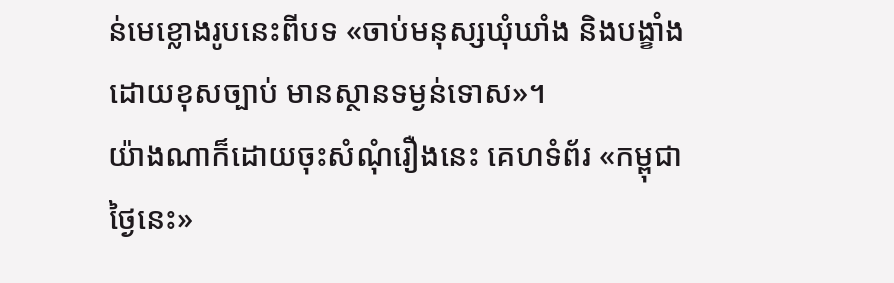ន់មេខ្លោងរូបនេះពីបទ «ចាប់មនុស្សឃុំឃាំង និងបង្ខាំងដោយខុសច្បាប់ មានស្ថានទម្ងន់ទោស»។
យ៉ាងណាក៏ដោយចុះសំណុំរឿងនេះ គេហទំព័រ «កម្ពុជាថ្ងៃនេះ»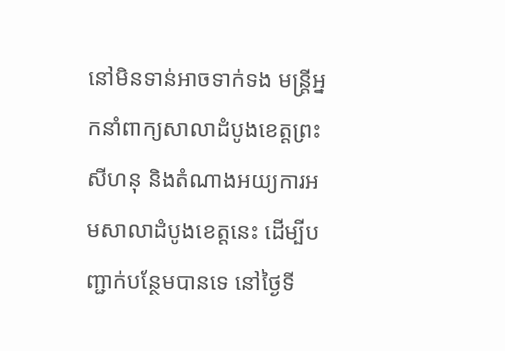នៅមិនទាន់អាចទាក់ទង មន្ត្រីអ្នកនាំពាក្យសាលាដំបូងខេត្តព្រះសីហនុ និងតំណាងអយ្យការអមសាលាដំបូងខេត្តនេះ ដើម្បីបញ្ជាក់បន្ថែមបានទេ នៅថ្ងៃទី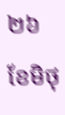២៦ ខែមិថុ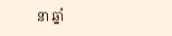នា ឆ្នាំ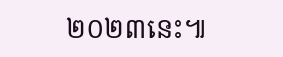២០២៣នេះ៕